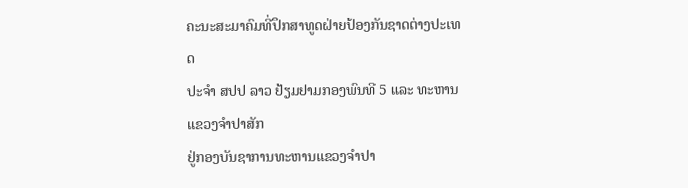ຄະນະສະມາຄົມທີ່ປຶກສາທູດຝ່າຍປ້ອງກັນຊາດຕ່າງປະເທດ
ປະຈຳ ສປປ ລາວ ຢ້ຽມຢາມກອງພົນທີ 5 ແລະ ທະຫານແຂວງຈຳປາສັກ
ຢູ່ກອງບັນຊາການທະຫານແຂວງຈຳປາ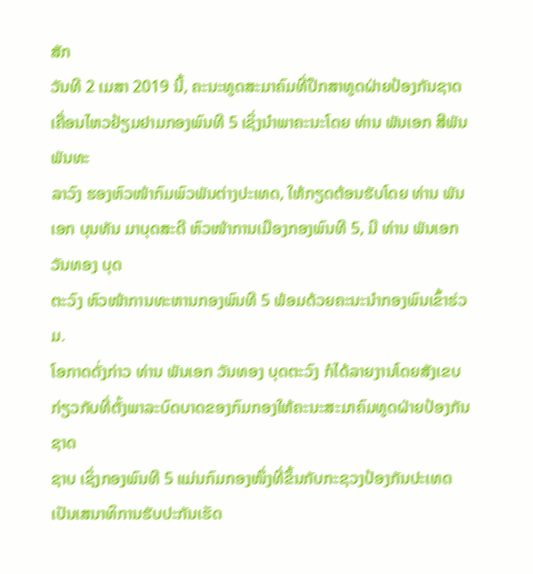ສັກ
ວັນທີ 2 ເມສາ 2019 ນີ້, ຄະນະທູດສະມາຄົມທີ່ປຶກສາທູດຝ່າຍປ້ອງກັນຊາດເຄື່ອນໄຫວຢ້ຽມຢາມກອງພົນທີ 5 ເຊິ່ງນຳພາຄະນະໂດຍ ທ່ານ ພັນເອກ ສີພັນ ພັນທະ
ລາວົງ ຮອງຫົວໜ້າກົມພົວພັນຕ່າງປະເທດ, ໃຫ້ກຽດຕ້ອນຮັບໂດຍ ທ່ານ ພັນເອກ ບຸນທັນ ມາບຸດສະດີ ຫົວໜ້າການເມືອງກອງພົນທີ 5, ມີ ທ່ານ ພັນເອກ ວັນທອງ ບຸດ
ຕະວົງ ຫົວໜ້າການທະຫານກອງພົນທີ 5 ພ້ອມດ້ວຍຄະນະນຳກອງພົນເຂົ້າຮ່ວມ.
ໂອກາດດັ່ງກ່າວ ທ່ານ ພັນເອກ ວັນທອງ ບຸດຕະວົງ ກໍໄດ້ລາຍງານໂດຍສັງເຂບກ່ຽວກັບທີ່ຕັ້ງພາລະບົດບາດຂອງກົມກອງໃຫ້ຄະນະສະມາຄົມທູດຝ່າຍປ້ອງກັນຊາດ
ຊາບ ເຊິ່ງກອງພົນທີ 5 ແມ່ນກົມກອງໜຶ່ງທີ່ຂຶ້ນກັບກະຊວງປ້ອງກັນປະເທດເປັນເສນາທິການຮັບປະກັນເຮັດ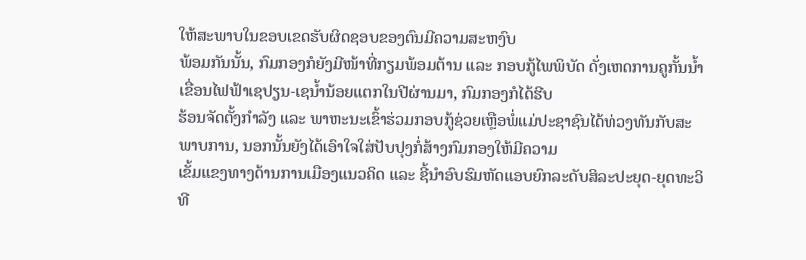ໃຫ້ສະພາບໃນຂອບເຂດຮັບຜິດຊອບຂອງຕົນມີຄວາມສະຫງົບ
ພ້ອມກັນນັ້ນ, ກົມກອງກໍຍັງມີໜ້າທີ່ກຽມພ້ອມຕ້ານ ແລະ ກອບກູ້ໄພພິບັດ ດັ່ງເຫດການຄູກັ້ນນ້ຳເຂື່ອນໄຟຟ້າເຊປຽນ-ເຊນ້ຳນ້ອຍແຕກໃນປີຜ່ານມາ, ກົມກອງກໍໄດ້ຮີບ
ຮ້ອນຈັດຕັ້ງກຳລັງ ແລະ ພາຫະນະເຂົ້າຮ່ວມກອບກູ້ຊ່ວຍເຫຼືອພໍ່ແມ່ປະຊາຊົນໄດ້ທ່ວງທັນກັບສະພາບການ, ນອກນັ້ນຍັງໄດ້ເອົາໃຈໃສ່ປັບປຸງກໍ່ສ້າງກົມກອງໃຫ້ມີຄວາມ
ເຂັ້ມແຂງທາງດ້ານການເມືອງແນວຄິດ ແລະ ຊີ້ນຳອົບຮົມຫັດແອບຍົກລະດັບສິລະປະຍຸດ-ຍຸດທະວິທີ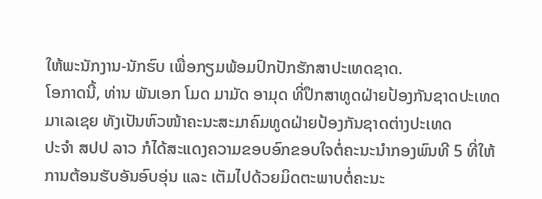ໃຫ້ພະນັກງານ-ນັກຮົບ ເພື່ອກຽມພ້ອມປົກປັກຮັກສາປະເທດຊາດ.
ໂອກາດນີ້, ທ່ານ ພັນເອກ ໂມດ ມາມັດ ອາມຸດ ທີ່ປຶກສາທູດຝ່າຍປ້ອງກັນຊາດປະເທດມາເລເຊຍ ທັງເປັນຫົວໜ້າຄະນະສະມາຄົມທູດຝ່າຍປ້ອງກັນຊາດຕ່າງປະເທດ
ປະຈຳ ສປປ ລາວ ກໍໄດ້ສະແດງຄວາມຂອບອົກຂອບໃຈຕໍ່ຄະນະນຳກອງພົນທີ 5 ທີ່ໃຫ້ການຕ້ອນຮັບອັນອົບອຸ່ນ ແລະ ເຕັມໄປດ້ວຍມິດຕະພາບຕໍ່ຄະນະ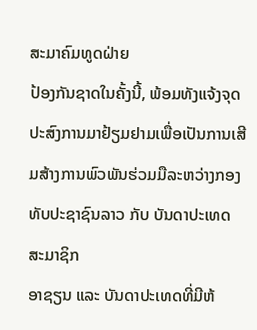ສະມາຄົມທູດຝ່າຍ
ປ້ອງກັນຊາດໃນຄັ້ງນີ້, ພ້ອມທັງແຈ້ງຈຸດປະສົງການມາຢ້ຽມຢາມເພື່ອເປັນການເສີມສ້າງການພົວພັນຮ່ວມມືລະຫວ່າງກອງທັບປະຊາຊົນລາວ ກັບ ບັນດາປະເທດສະມາຊິກ
ອາຊຽນ ແລະ ບັນດາປະເທດທີ່ມີຫ້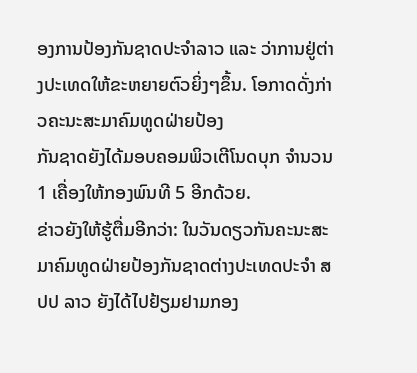ອງການປ້ອງກັນຊາດປະຈຳລາວ ແລະ ວ່າການຢູ່ຕ່າງປະເທດໃຫ້ຂະຫຍາຍຕົວຍິ່ງໆຂຶ້ນ. ໂອກາດດັ່ງກ່າວຄະນະສະມາຄົມທູດຝ່າຍປ້ອງ
ກັນຊາດຍັງໄດ້ມອບຄອມພິວເຕີໂນດບຸກ ຈຳນວນ 1 ເຄື່ອງໃຫ້ກອງພົນທີ 5 ອີກດ້ວຍ.
ຂ່າວຍັງໃຫ້ຮູ້ຕື່ມອີກວ່າ: ໃນວັນດຽວກັນຄະນະສະມາຄົມທູດຝ່າຍປ້ອງກັນຊາດຕ່າງປະເທດປະຈຳ ສປປ ລາວ ຍັງໄດ້ໄປຢ້ຽມຢາມກອງ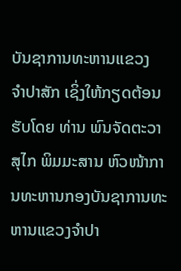ບັນຊາການທະຫານແຂວງ
ຈຳປາສັກ ເຊິ່ງໃຫ້ກຽດຕ້ອນຮັບໂດຍ ທ່ານ ພົນຈັດຕະວາ ສຸໄກ ພິມມະສານ ຫົວໜ້າການທະຫານກອງບັນຊາການທະຫານແຂວງຈຳປາ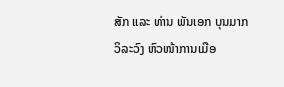ສັກ ແລະ ທ່ານ ພັນເອກ ບຸນມາກ
ວິລະວົງ ຫົວໜ້າການເມືອ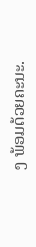ງ ພ້ອມດ້ວຍຄະນະ.